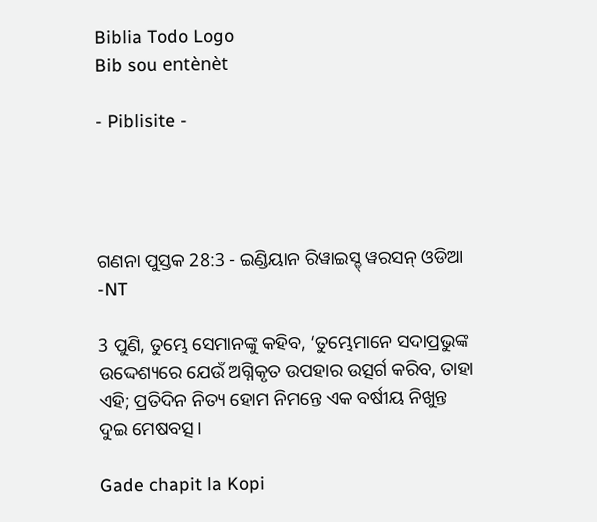Biblia Todo Logo
Bib sou entènèt

- Piblisite -




ଗଣନା ପୁସ୍ତକ 28:3 - ଇଣ୍ଡିୟାନ ରିୱାଇସ୍ଡ୍ ୱରସନ୍ ଓଡିଆ -NT

3 ପୁଣି, ତୁମ୍ଭେ ସେମାନଙ୍କୁ କହିବ, ‘ତୁମ୍ଭେମାନେ ସଦାପ୍ରଭୁଙ୍କ ଉଦ୍ଦେଶ୍ୟରେ ଯେଉଁ ଅଗ୍ନିକୃତ ଉପହାର ଉତ୍ସର୍ଗ କରିବ, ତାହା ଏହି; ପ୍ରତିଦିନ ନିତ୍ୟ ହୋମ ନିମନ୍ତେ ଏକ ବର୍ଷୀୟ ନିଖୁନ୍ତ ଦୁଇ ମେଷବତ୍ସ।

Gade chapit la Kopi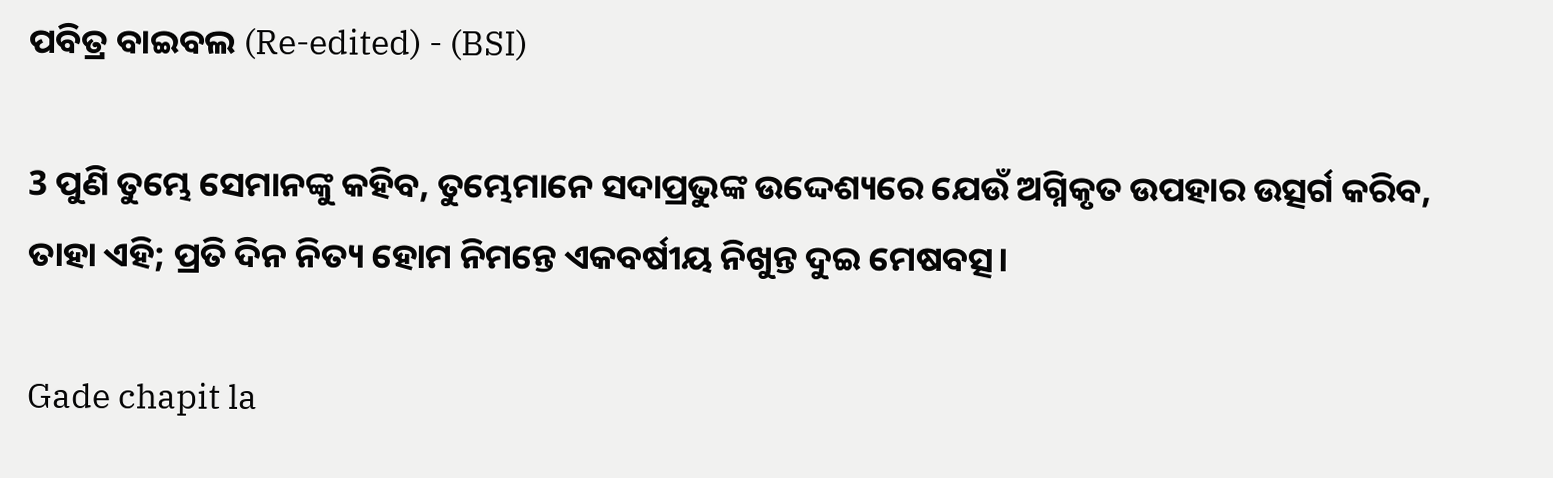ପବିତ୍ର ବାଇବଲ (Re-edited) - (BSI)

3 ପୁଣି ତୁମ୍ଭେ ସେମାନଙ୍କୁ କହିବ, ତୁମ୍ଭେମାନେ ସଦାପ୍ରଭୁଙ୍କ ଉଦ୍ଦେଶ୍ୟରେ ଯେଉଁ ଅଗ୍ନିକୃତ ଉପହାର ଉତ୍ସର୍ଗ କରିବ, ତାହା ଏହି; ପ୍ରତି ଦିନ ନିତ୍ୟ ହୋମ ନିମନ୍ତେ ଏକବର୍ଷୀୟ ନିଖୁନ୍ତ ଦୁଇ ମେଷବତ୍ସ।

Gade chapit la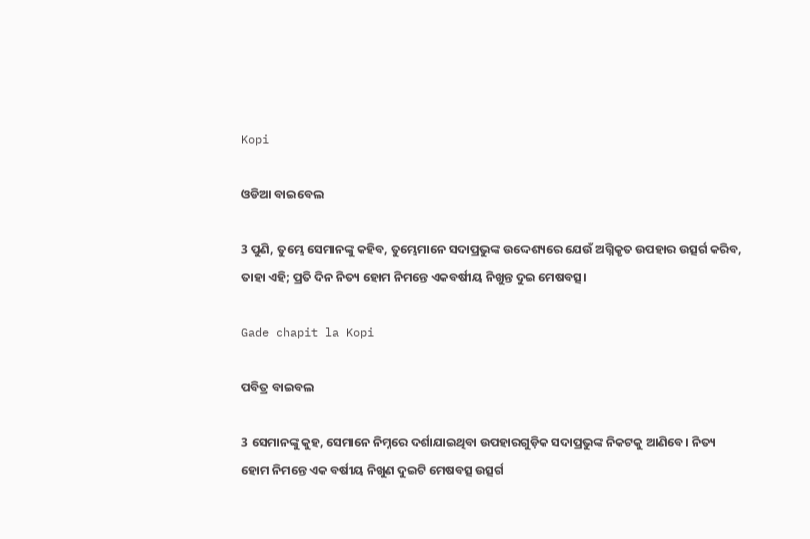Kopi

ଓଡିଆ ବାଇବେଲ

3 ପୁଣି, ତୁମ୍ଭେ ସେମାନଙ୍କୁ କହିବ, ତୁମ୍ଭେମାନେ ସଦାପ୍ରଭୁଙ୍କ ଉଦ୍ଦେଶ୍ୟରେ ଯେଉଁ ଅଗ୍ନିକୃତ ଉପହାର ଉତ୍ସର୍ଗ କରିବ, ତାହା ଏହି; ପ୍ରତି ଦିନ ନିତ୍ୟ ହୋମ ନିମନ୍ତେ ଏକବର୍ଷୀୟ ନିଖୁନ୍ତ ଦୁଇ ମେଷବତ୍ସ।

Gade chapit la Kopi

ପବିତ୍ର ବାଇବଲ

3 ସେମାନଙ୍କୁ କୁହ, ସେମାନେ ନିମ୍ନରେ ଦର୍ଶାଯାଇଥିବା ଉପହାରଗୁଡ଼ିକ ସଦାପ୍ରଭୁଙ୍କ ନିକଟକୁ ଆଣିବେ। ନିତ୍ୟ ହୋମ ନିମନ୍ତେ ଏକ ବର୍ଷୀୟ ନିଖୁଣ ଦୁଇଟି ମେଷବତ୍ସ ଉତ୍ସର୍ଗ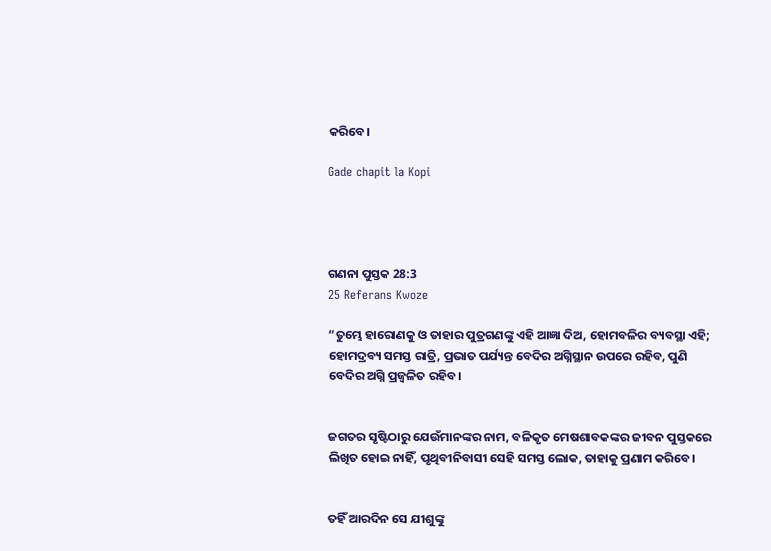କରିବେ।

Gade chapit la Kopi




ଗଣନା ପୁସ୍ତକ 28:3
25 Referans Kwoze

“ତୁମ୍ଭେ ହାରୋଣକୁ ଓ ତାହାର ପୁତ୍ରଗଣଙ୍କୁ ଏହି ଆଜ୍ଞା ଦିଅ, ହୋମବଳିର ବ୍ୟବସ୍ଥା ଏହି; ହୋମଦ୍ରବ୍ୟ ସମସ୍ତ ରାତ୍ରି, ପ୍ରଭାତ ପର୍ଯ୍ୟନ୍ତ ବେଦିର ଅଗ୍ନିସ୍ଥାନ ଉପରେ ରହିବ, ପୁଣି ବେଦିର ଅଗ୍ନି ପ୍ରଜ୍ୱଳିତ ରହିବ।


ଜଗତର ସୃଷ୍ଟିଠାରୁ ଯେଉଁମାନଙ୍କର ନାମ, ବଳିକୃତ ମେଷଶାବକଙ୍କର ଜୀବନ ପୁସ୍ତକରେ ଲିଖିତ ହୋଇ ନାହିଁ, ପୃଥିବୀନିବାସୀ ସେହି ସମସ୍ତ ଲୋକ, ତାହାକୁ ପ୍ରଣାମ କରିବେ।


ତହିଁ ଆରଦିନ ସେ ଯୀଶୁଙ୍କୁ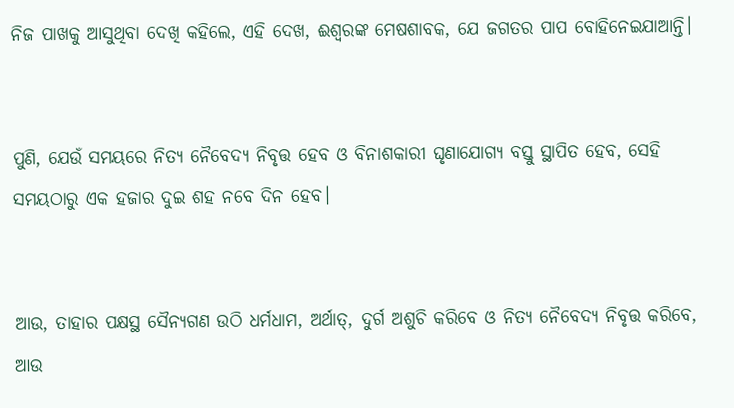ନିଜ ପାଖକୁ ଆସୁଥିବା ଦେଖି କହିଲେ, ଏହି ଦେଖ, ଈଶ୍ବରଙ୍କ ମେଷଶାବକ, ଯେ ଜଗତର ପାପ ବୋହିନେଇଯାଆନ୍ତି।


ପୁଣି, ଯେଉଁ ସମୟରେ ନିତ୍ୟ ନୈବେଦ୍ୟ ନିବୃତ୍ତ ହେବ ଓ ବିନାଶକାରୀ ଘୃଣାଯୋଗ୍ୟ ବସ୍ତୁ ସ୍ଥାପିତ ହେବ, ସେହି ସମୟଠାରୁ ଏକ ହଜାର ଦୁଇ ଶହ ନବେ ଦିନ ହେବ।


ଆଉ, ତାହାର ପକ୍ଷସ୍ଥ ସୈନ୍ୟଗଣ ଉଠି ଧର୍ମଧାମ, ଅର୍ଥାତ୍‍, ଦୁର୍ଗ ଅଶୁଚି କରିବେ ଓ ନିତ୍ୟ ନୈବେଦ୍ୟ ନିବୃତ୍ତ କରିବେ, ଆଉ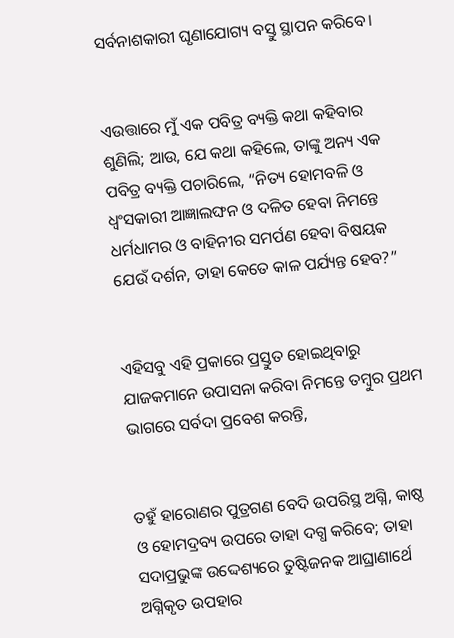ସର୍ବନାଶକାରୀ ଘୃଣାଯୋଗ୍ୟ ବସ୍ତୁ ସ୍ଥାପନ କରିବେ।


ଏଉତ୍ତାରେ ମୁଁ ଏକ ପବିତ୍ର ବ୍ୟକ୍ତି କଥା କହିବାର ଶୁଣିଲି; ଆଉ, ଯେ କଥା କହିଲେ, ତାଙ୍କୁ ଅନ୍ୟ ଏକ ପବିତ୍ର ବ୍ୟକ୍ତି ପଚାରିଲେ, “ନିତ୍ୟ ହୋମବଳି ଓ ଧ୍ୱଂସକାରୀ ଆଜ୍ଞାଲଙ୍ଘନ ଓ ଦଳିତ ହେବା ନିମନ୍ତେ ଧର୍ମଧାମର ଓ ବାହିନୀର ସମର୍ପଣ ହେବା ବିଷୟକ ଯେଉଁ ଦର୍ଶନ, ତାହା କେତେ କାଳ ପର୍ଯ୍ୟନ୍ତ ହେବ?”


ଏହିସବୁ ଏହି ପ୍ରକାରେ ପ୍ରସ୍ତୁତ ହୋଇଥିବାରୁ ଯାଜକମାନେ ଉପାସନା କରିବା ନିମନ୍ତେ ତମ୍ବୁର ପ୍ରଥମ ଭାଗରେ ସର୍ବଦା ପ୍ରବେଶ କରନ୍ତି,


ତହୁଁ ହାରୋଣର ପୁତ୍ରଗଣ ବେଦି ଉପରିସ୍ଥ ଅଗ୍ନି, କାଷ୍ଠ ଓ ହୋମଦ୍ରବ୍ୟ ଉପରେ ତାହା ଦଗ୍ଧ କରିବେ; ତାହା ସଦାପ୍ରଭୁଙ୍କ ଉଦ୍ଦେଶ୍ୟରେ ତୁଷ୍ଟିଜନକ ଆଘ୍ରାଣାର୍ଥେ ଅଗ୍ନିକୃତ ଉପହାର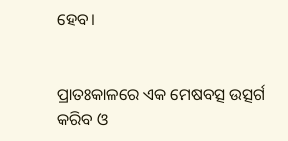ହେବ।


ପ୍ରାତଃକାଳରେ ଏକ ମେଷବତ୍ସ ଉତ୍ସର୍ଗ କରିବ ଓ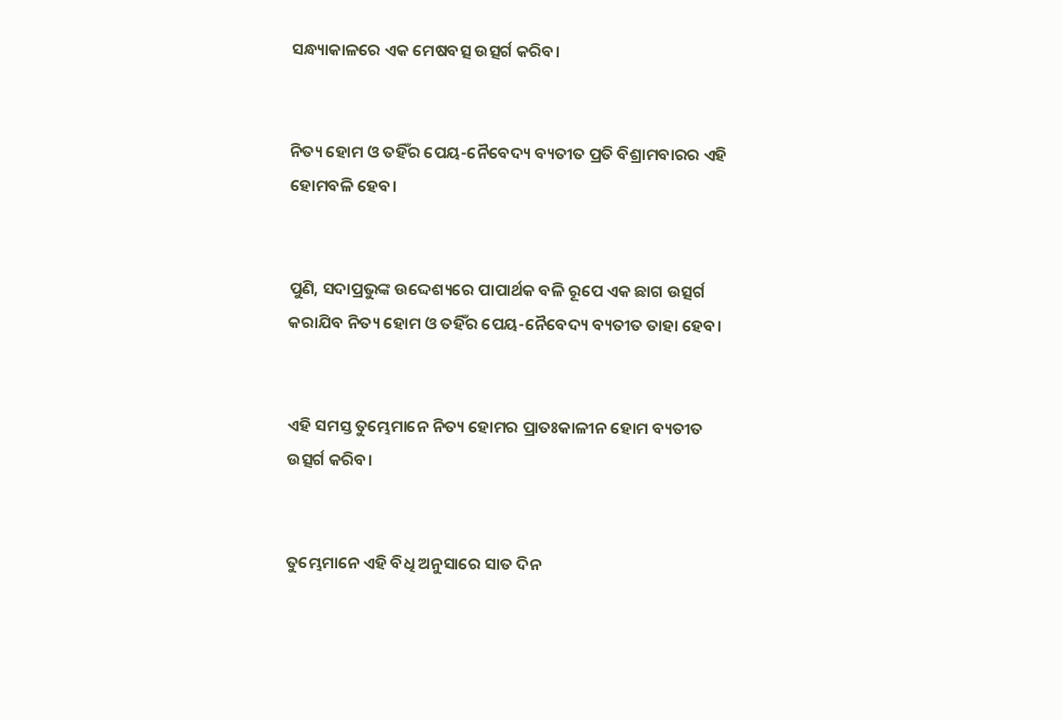ସନ୍ଧ୍ୟାକାଳରେ ଏକ ମେଷବତ୍ସ ଉତ୍ସର୍ଗ କରିବ।


ନିତ୍ୟ ହୋମ ଓ ତହିଁର ପେୟ-ନୈବେଦ୍ୟ ବ୍ୟତୀତ ପ୍ରତି ବିଶ୍ରାମବାରର ଏହି ହୋମବଳି ହେବ।


ପୁଣି, ସଦାପ୍ରଭୁଙ୍କ ଉଦ୍ଦେଶ୍ୟରେ ପାପାର୍ଥକ ବଳି ରୂପେ ଏକ ଛାଗ ଉତ୍ସର୍ଗ କରାଯିବ ନିତ୍ୟ ହୋମ ଓ ତହିଁର ପେୟ-ନୈବେଦ୍ୟ ବ୍ୟତୀତ ତାହା ହେବ।


ଏହି ସମସ୍ତ ତୁମ୍ଭେମାନେ ନିତ୍ୟ ହୋମର ପ୍ରାତଃକାଳୀନ ହୋମ ବ୍ୟତୀତ ଉତ୍ସର୍ଗ କରିବ।


ତୁମ୍ଭେମାନେ ଏହି ବିଧି ଅନୁସାରେ ସାତ ଦିନ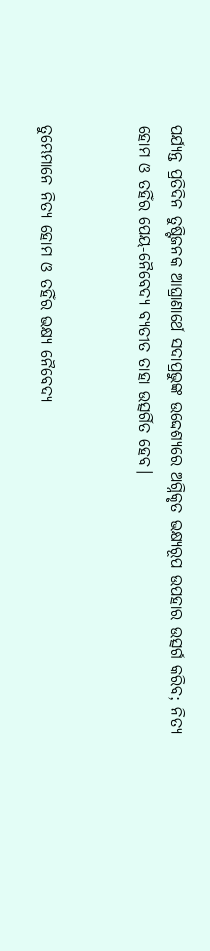ପର୍ଯ୍ୟନ୍ତ ପ୍ରତିଦିନ ତୁଷ୍ଟିଜନକ ଆଘ୍ରାଣାର୍ଥେ ସଦାପ୍ରଭୁଙ୍କ ଉଦ୍ଦେଶ୍ୟରେ ଅଗ୍ନିକୃତ ଭକ୍ଷ୍ୟରୂପ ଉପହାର ଉତ୍ସର୍ଗ କରିବ; ନିତ୍ୟ ହୋମ ଓ ତହିଁର ପେୟ-ନୈବେଦ୍ୟ ବ୍ୟତୀତ ତାହା ଉତ୍ସର୍ଗିତ ହେବ।


ତୁମ୍ଭେମାନେ ନିତ୍ୟ ହୋମ ଓ ତହିଁର ଭକ୍ଷ୍ୟ ନୈବେଦ୍ୟ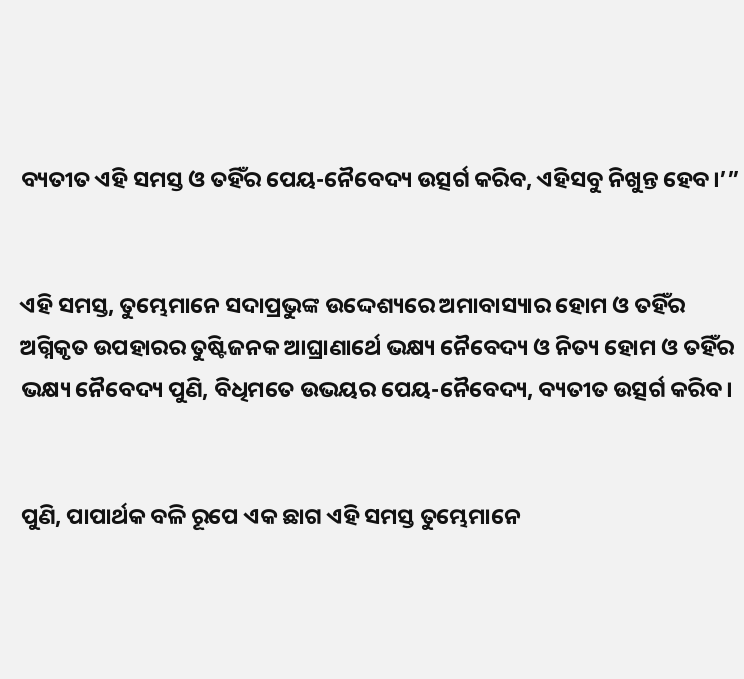ବ୍ୟତୀତ ଏହି ସମସ୍ତ ଓ ତହିଁର ପେୟ-ନୈବେଦ୍ୟ ଉତ୍ସର୍ଗ କରିବ, ଏହିସବୁ ନିଖୁନ୍ତ ହେବ।’”


ଏହି ସମସ୍ତ, ତୁମ୍ଭେମାନେ ସଦାପ୍ରଭୁଙ୍କ ଉଦ୍ଦେଶ୍ୟରେ ଅମାବାସ୍ୟାର ହୋମ ଓ ତହିଁର ଅଗ୍ନିକୃତ ଉପହାରର ତୁଷ୍ଟିଜନକ ଆଘ୍ରାଣାର୍ଥେ ଭକ୍ଷ୍ୟ ନୈବେଦ୍ୟ ଓ ନିତ୍ୟ ହୋମ ଓ ତହିଁର ଭକ୍ଷ୍ୟ ନୈବେଦ୍ୟ ପୁଣି, ବିଧିମତେ ଉଭୟର ପେୟ-ନୈବେଦ୍ୟ, ବ୍ୟତୀତ ଉତ୍ସର୍ଗ କରିବ।


ପୁଣି, ପାପାର୍ଥକ ବଳି ରୂପେ ଏକ ଛାଗ ଏହି ସମସ୍ତ ତୁମ୍ଭେମାନେ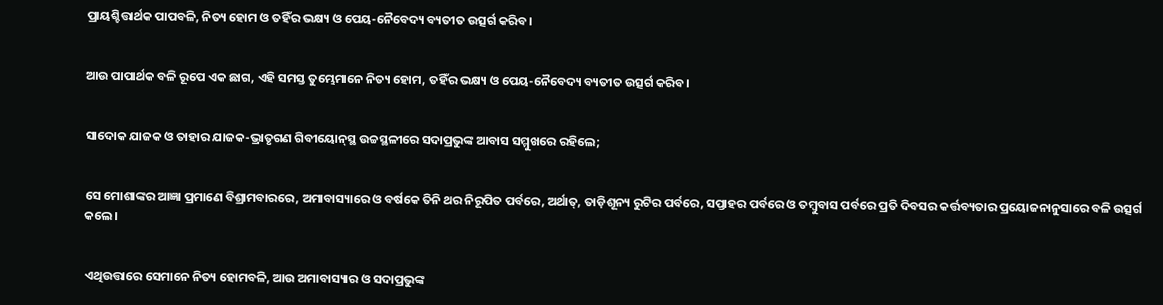ପ୍ରାୟଶ୍ଚିତ୍ତାର୍ଥକ ପାପବଳି, ନିତ୍ୟ ହୋମ ଓ ତହିଁର ଭକ୍ଷ୍ୟ ଓ ପେୟ-ନୈବେଦ୍ୟ ବ୍ୟତୀତ ଉତ୍ସର୍ଗ କରିବ।


ଆଉ ପାପାର୍ଥକ ବଳି ରୂପେ ଏକ ଛାଗ, ଏହି ସମସ୍ତ ତୁମ୍ଭେମାନେ ନିତ୍ୟ ହୋମ, ତହିଁର ଭକ୍ଷ୍ୟ ଓ ପେୟ-ନୈବେଦ୍ୟ ବ୍ୟତୀତ ଉତ୍ସର୍ଗ କରିବ।


ସାଦୋକ ଯାଜକ ଓ ତାହାର ଯାଜକ-ଭ୍ରାତୃଗଣ ଗିବୀୟୋନ୍‍ସ୍ଥ ଉଚ୍ଚସ୍ଥଳୀରେ ସଦାପ୍ରଭୁଙ୍କ ଆବାସ ସମ୍ମୁଖରେ ରହିଲେ;


ସେ ମୋଶାଙ୍କର ଆଜ୍ଞା ପ୍ରମାଣେ ବିଶ୍ରାମବାରରେ, ଅମାବାସ୍ୟାରେ ଓ ବର୍ଷକେ ତିନି ଥର ନିରୂପିତ ପର୍ବରେ, ଅର୍ଥାତ୍‍, ତାଡ଼ିଶୂନ୍ୟ ରୁଟିର ପର୍ବରେ, ସପ୍ତାହର ପର୍ବରେ ଓ ତମ୍ବୁବାସ ପର୍ବରେ ପ୍ରତି ଦିବସର କର୍ତ୍ତବ୍ୟତାର ପ୍ରୟୋଜନାନୁସାରେ ବଳି ଉତ୍ସର୍ଗ କଲେ।


ଏଥିଉତ୍ତାରେ ସେମାନେ ନିତ୍ୟ ହୋମବଳି, ଆଉ ଅମାବାସ୍ୟାର ଓ ସଦାପ୍ରଭୁଙ୍କ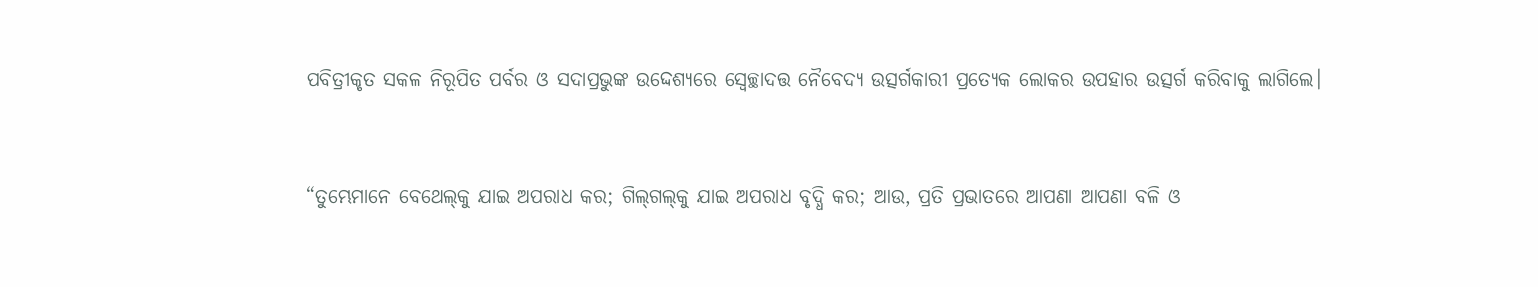ପବିତ୍ରୀକୃତ ସକଳ ନିରୂପିତ ପର୍ବର ଓ ସଦାପ୍ରଭୁଙ୍କ ଉଦ୍ଦେଶ୍ୟରେ ସ୍ୱେଚ୍ଛାଦତ୍ତ ନୈବେଦ୍ୟ ଉତ୍ସର୍ଗକାରୀ ପ୍ରତ୍ୟେକ ଲୋକର ଉପହାର ଉତ୍ସର୍ଗ କରିବାକୁ ଲାଗିଲେ।


“ତୁମ୍ଭେମାନେ ବେଥେଲ୍‍କୁ ଯାଇ ଅପରାଧ କର; ଗିଲ୍‍ଗଲ୍‍କୁ ଯାଇ ଅପରାଧ ବୃଦ୍ଧି କର; ଆଉ, ପ୍ରତି ପ୍ରଭାତରେ ଆପଣା ଆପଣା ବଳି ଓ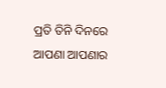ପ୍ରତି ତିନି ଦିନରେ ଆପଣା ଆପଣାର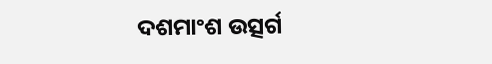ଦଶମାଂଶ ଉତ୍ସର୍ଗ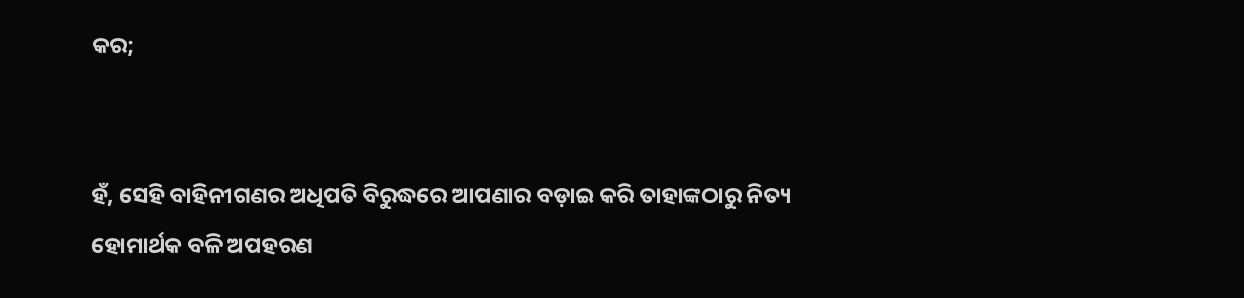କର;


ହଁ, ସେହି ବାହିନୀଗଣର ଅଧିପତି ବିରୁଦ୍ଧରେ ଆପଣାର ବଡ଼ାଇ କରି ତାହାଙ୍କଠାରୁ ନିତ୍ୟ ହୋମାର୍ଥକ ବଳି ଅପହରଣ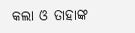କଲା ଓ ତାହାଙ୍କ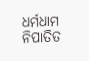ଧର୍ମଧାମ ନିପାତିତ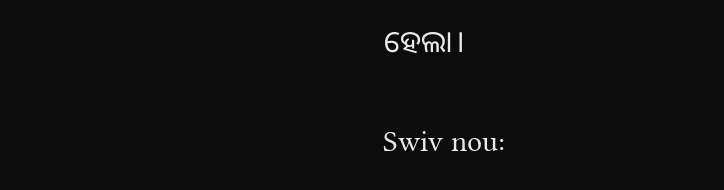ହେଲା।


Swiv nou: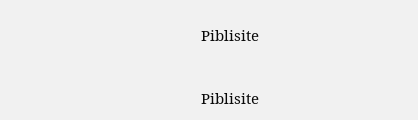Piblisite


Piblisite